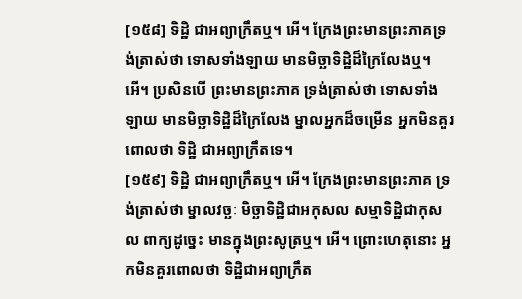[១៥៨] ទិដ្ឋិ ជាអព្យាក្រឹតឬ។ អើ។ ក្រែងព្រះមានព្រះភាគទ្រង់ត្រាស់ថា ទោសទាំងឡាយ មានមិច្ឆាទិដ្ឋិដ៏ក្រៃលែងឬ។ អើ។ ប្រសិនបើ ព្រះមានព្រះភាគ ទ្រង់ត្រាស់ថា ទោសទាំងឡាយ មានមិច្ឆាទិដ្ឋិដ៏ក្រៃលែង ម្នាលអ្នកដ៏ចម្រើន អ្នកមិនគួរពោលថា ទិដ្ឋិ ជាអព្យាក្រឹតទេ។
[១៥៩] ទិដ្ឋិ ជាអព្យាក្រឹតឬ។ អើ។ ក្រែងព្រះមានព្រះភាគ ទ្រង់ត្រាស់ថា ម្នាលវច្ឆៈ មិច្ឆាទិដ្ឋិជាអកុសល សម្មាទិដ្ឋិជាកុសល ពាក្យដូច្នេះ មានក្នុងព្រះសូត្រឬ។ អើ។ ព្រោះហេតុនោះ អ្នកមិនគួរពោលថា ទិដ្ឋិជាអព្យាក្រឹត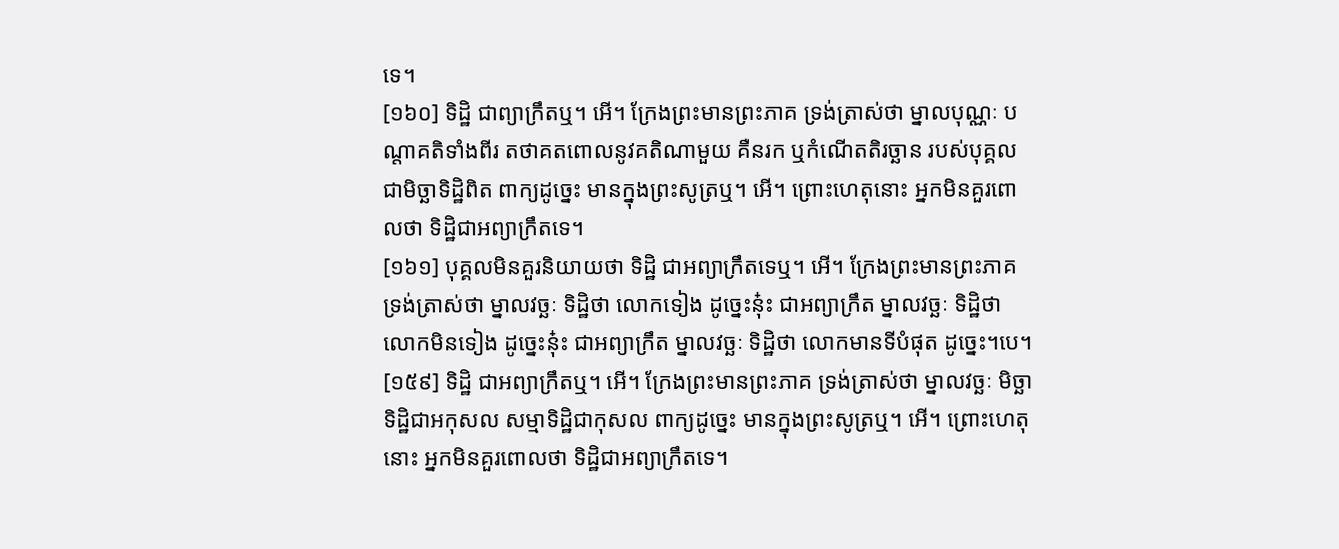ទេ។
[១៦០] ទិដ្ឋិ ជាព្យាក្រឹតឬ។ អើ។ ក្រែងព្រះមានព្រះភាគ ទ្រង់ត្រាស់ថា ម្នាលបុណ្ណៈ បណ្តាគតិទាំងពីរ តថាគតពោលនូវគតិណាមួយ គឺនរក ឬកំណើតតិរច្ឆាន របស់បុគ្គលជាមិច្ឆាទិដ្ឋិពិត ពាក្យដូច្នេះ មានក្នុងព្រះសូត្រឬ។ អើ។ ព្រោះហេតុនោះ អ្នកមិនគួរពោលថា ទិដ្ឋិជាអព្យាក្រឹតទេ។
[១៦១] បុគ្គលមិនគួរនិយាយថា ទិដ្ឋិ ជាអព្យាក្រឹតទេឬ។ អើ។ ក្រែងព្រះមានព្រះភាគ ទ្រង់ត្រាស់ថា ម្នាលវច្ឆៈ ទិដ្ឋិថា លោកទៀង ដូច្នេះនុ៎ះ ជាអព្យាក្រឹត ម្នាលវច្ឆៈ ទិដ្ឋិថា លោកមិនទៀង ដូច្នេះនុ៎ះ ជាអព្យាក្រឹត ម្នាលវច្ឆៈ ទិដ្ឋិថា លោកមានទីបំផុត ដូច្នេះ។បេ។
[១៥៩] ទិដ្ឋិ ជាអព្យាក្រឹតឬ។ អើ។ ក្រែងព្រះមានព្រះភាគ ទ្រង់ត្រាស់ថា ម្នាលវច្ឆៈ មិច្ឆាទិដ្ឋិជាអកុសល សម្មាទិដ្ឋិជាកុសល ពាក្យដូច្នេះ មានក្នុងព្រះសូត្រឬ។ អើ។ ព្រោះហេតុនោះ អ្នកមិនគួរពោលថា ទិដ្ឋិជាអព្យាក្រឹតទេ។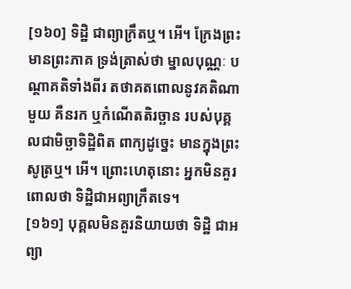[១៦០] ទិដ្ឋិ ជាព្យាក្រឹតឬ។ អើ។ ក្រែងព្រះមានព្រះភាគ ទ្រង់ត្រាស់ថា ម្នាលបុណ្ណៈ បណ្តាគតិទាំងពីរ តថាគតពោលនូវគតិណាមួយ គឺនរក ឬកំណើតតិរច្ឆាន របស់បុគ្គលជាមិច្ឆាទិដ្ឋិពិត ពាក្យដូច្នេះ មានក្នុងព្រះសូត្រឬ។ អើ។ ព្រោះហេតុនោះ អ្នកមិនគួរពោលថា ទិដ្ឋិជាអព្យាក្រឹតទេ។
[១៦១] បុគ្គលមិនគួរនិយាយថា ទិដ្ឋិ ជាអព្យា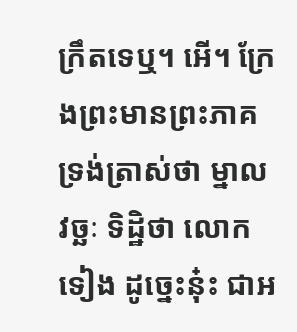ក្រឹតទេឬ។ អើ។ ក្រែងព្រះមានព្រះភាគ ទ្រង់ត្រាស់ថា ម្នាលវច្ឆៈ ទិដ្ឋិថា លោកទៀង ដូច្នេះនុ៎ះ ជាអ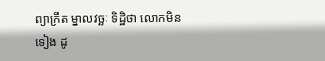ព្យាក្រឹត ម្នាលវច្ឆៈ ទិដ្ឋិថា លោកមិនទៀង ដូ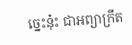ច្នេះនុ៎ះ ជាអព្យាក្រឹត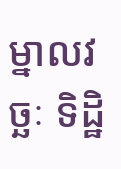ម្នាលវច្ឆៈ ទិដ្ឋិ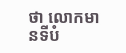ថា លោកមានទីបំ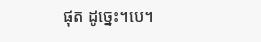ផុត ដូច្នេះ។បេ។